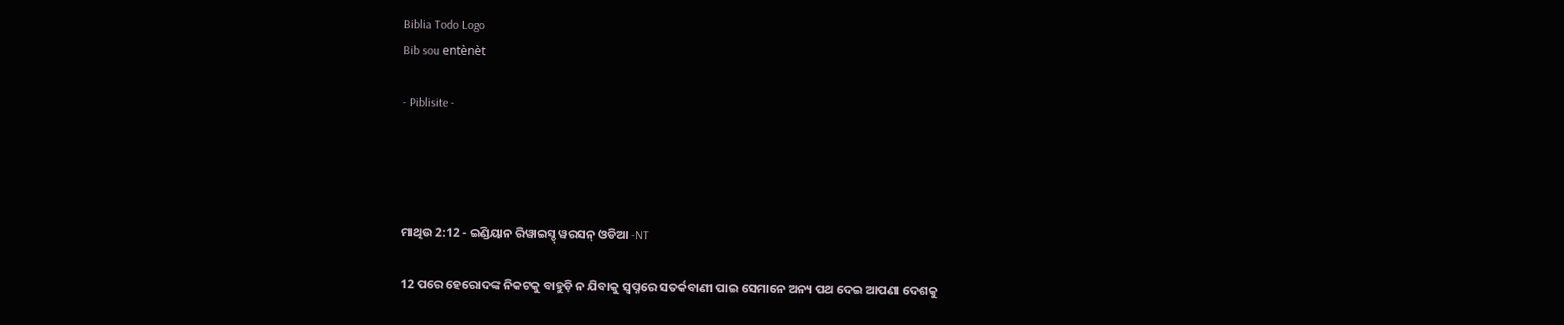Biblia Todo Logo
Bib sou entènèt

- Piblisite -




ମାଥିଉ 2:12 - ଇଣ୍ଡିୟାନ ରିୱାଇସ୍ଡ୍ ୱରସନ୍ ଓଡିଆ -NT

12 ପରେ ହେରୋଦଙ୍କ ନିକଟକୁ ବାହୁଡ଼ି ନ ଯିବାକୁ ସ୍ୱପ୍ନରେ ସତର୍କବାଣୀ ପାଇ ସେମାନେ ଅନ୍ୟ ପଥ ଦେଇ ଆପଣା ଦେଶକୁ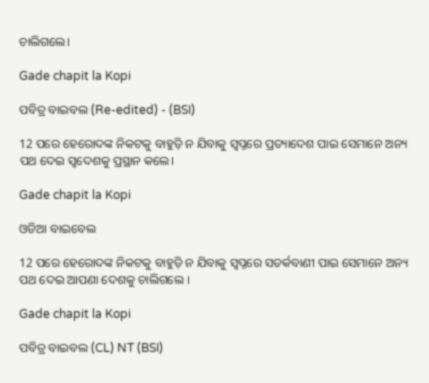ଚାଲିଗଲେ।

Gade chapit la Kopi

ପବିତ୍ର ବାଇବଲ (Re-edited) - (BSI)

12 ପରେ ହେରୋଦଙ୍କ ନିକଟକୁ ବାହୁଡ଼ି ନ ଯିବାକୁ ସ୍ଵପ୍ନରେ ପ୍ରତ୍ୟାଦେଶ ପାଇ ସେମାନେ ଅନ୍ୟ ପଥ ଦେଇ ସ୍ଵଦେଶକୁ ପ୍ରସ୍ଥାନ କଲେ।

Gade chapit la Kopi

ଓଡିଆ ବାଇବେଲ

12 ପରେ ହେରୋଦଙ୍କ ନିକଟକୁ ବାହୁଡ଼ି ନ ଯିବାକୁ ସ୍ୱପ୍ନରେ ସତର୍କବାଣୀ ପାଇ ସେମାନେ ଅନ୍ୟ ପଥ ଦେଇ ଆପଣା ଦେଶକୁ ଚାଲିଗଲେ ।

Gade chapit la Kopi

ପବିତ୍ର ବାଇବଲ (CL) NT (BSI)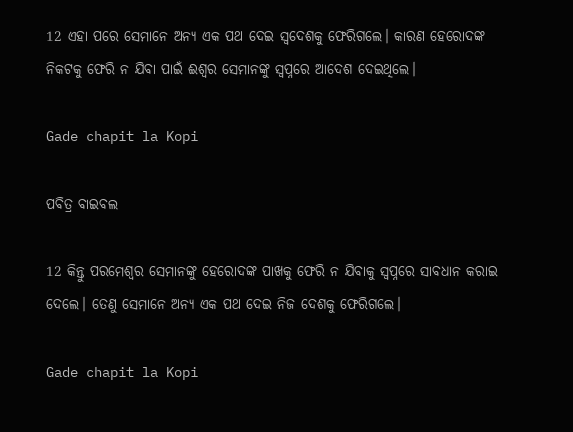12 ଏହା ପରେ ସେମାନେ ଅନ୍ୟ ଏକ ପଥ ଦେଇ ସ୍ୱଦେଶକୁ ଫେରିଗଲେ। କାରଣ ହେରୋଦଙ୍କ ନିକଟକୁ ଫେରି ନ ଯିବା ପାଇଁ ଈଶ୍ୱର ସେମାନଙ୍କୁ ସ୍ୱପ୍ନରେ ଆଦେଶ ଦେଇଥିଲେ।

Gade chapit la Kopi

ପବିତ୍ର ବାଇବଲ

12 କିନ୍ତୁ ପରମେଶ୍ୱର ସେମାନଙ୍କୁ ହେରୋଦଙ୍କ ପାଖକୁ ଫେରି ନ ଯିବାକୁ ସ୍ୱପ୍ନରେ ସାବଧାନ କରାଇ ଦେଲେ। ତେଣୁ ସେମାନେ ଅନ୍ୟ ଏକ ପଥ ଦେଇ ନିଜ ଦେଶକୁ ଫେରିଗଲେ।

Gade chapit la Kopi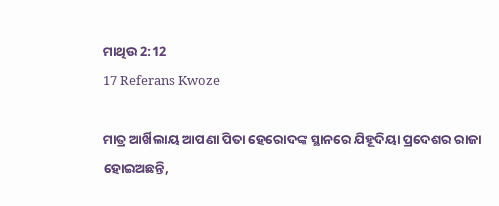ମାଥିଉ 2:12
17 Referans Kwoze

ମାତ୍ର ଆର୍ଖିଲାୟ ଆପଣା ପିତା ହେରୋଦଙ୍କ ସ୍ଥାନରେ ଯିହୂଦିୟା ପ୍ରଦେଶର ରାଜା ହୋଇଅଛନ୍ତି,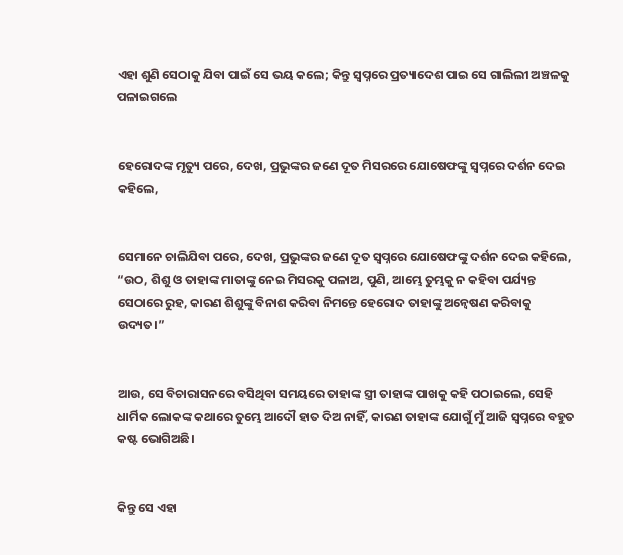ଏହା ଶୁଣି ସେଠାକୁ ଯିବା ପାଇଁ ସେ ଭୟ କଲେ; କିନ୍ତୁ ସ୍ୱପ୍ନରେ ପ୍ରତ୍ୟାଦେଶ ପାଇ ସେ ଗାଲିଲୀ ଅଞ୍ଚଳକୁ ପଳାଇଗଲେ


ହେରୋଦଙ୍କ ମୃତ୍ୟୁ ପରେ, ଦେଖ, ପ୍ରଭୁଙ୍କର ଜଣେ ଦୂତ ମିସରରେ ଯୋଷେଫଙ୍କୁ ସ୍ୱପ୍ନରେ ଦର୍ଶନ ଦେଇ କହିଲେ,


ସେମାନେ ଚାଲିଯିବା ପରେ, ଦେଖ, ପ୍ରଭୁଙ୍କର ଜଣେ ଦୂତ ସ୍ୱପ୍ନରେ ଯୋଷେଫଙ୍କୁ ଦର୍ଶନ ଦେଇ କହିଲେ, “ଉଠ, ଶିଶୁ ଓ ତାହାଙ୍କ ମାତାଙ୍କୁ ନେଇ ମିସରକୁ ପଳାଅ, ପୁଣି, ଆମ୍ଭେ ତୁମ୍ଭକୁ ନ କହିବା ପର୍ଯ୍ୟନ୍ତ ସେଠାରେ ରୁହ, କାରଣ ଶିଶୁଙ୍କୁ ବିନାଶ କରିବା ନିମନ୍ତେ ହେରୋଦ ତାହାଙ୍କୁ ଅନ୍ୱେଷଣ କରିବାକୁ ଉଦ୍ୟତ।”


ଆଉ, ସେ ବିଚାରାସନରେ ବସିଥିବା ସମୟରେ ତାହାଙ୍କ ସ୍ତ୍ରୀ ତାହାଙ୍କ ପାଖକୁ କହି ପଠାଇଲେ, ସେହି ଧାର୍ମିକ ଲୋକଙ୍କ କଥାରେ ତୁମ୍ଭେ ଆଦୌ ହାତ ଦିଅ ନାହିଁ, କାରଣ ତାହାଙ୍କ ଯୋଗୁଁ ମୁଁ ଆଜି ସ୍ୱପ୍ନରେ ବହୁତ କଷ୍ଟ ଭୋଗିଅଛି।


କିନ୍ତୁ ସେ ଏହା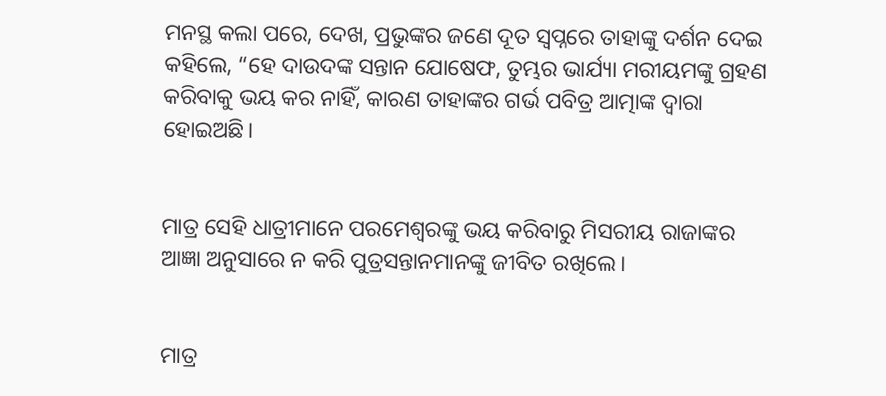ମନସ୍ଥ କଲା ପରେ, ଦେଖ, ପ୍ରଭୁଙ୍କର ଜଣେ ଦୂତ ସ୍ୱପ୍ନରେ ତାହାଙ୍କୁ ଦର୍ଶନ ଦେଇ କହିଲେ, “ହେ ଦାଉଦଙ୍କ ସନ୍ତାନ ଯୋଷେଫ, ତୁମ୍ଭର ଭାର୍ଯ୍ୟା ମରୀୟମଙ୍କୁ ଗ୍ରହଣ କରିବାକୁ ଭୟ କର ନାହିଁ, କାରଣ ତାହାଙ୍କର ଗର୍ଭ ପବିତ୍ର ଆତ୍ମାଙ୍କ ଦ୍ୱାରା ହୋଇଅଛି।


ମାତ୍ର ସେହି ଧାତ୍ରୀମାନେ ପରମେଶ୍ୱରଙ୍କୁ ଭୟ କରିବାରୁ ମିସରୀୟ ରାଜାଙ୍କର ଆଜ୍ଞା ଅନୁସାରେ ନ କରି ପୁତ୍ରସନ୍ତାନମାନଙ୍କୁ ଜୀବିତ ରଖିଲେ।


ମାତ୍ର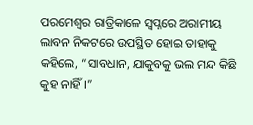ପରମେଶ୍ୱର ରାତ୍ରିକାଳେ ସ୍ୱପ୍ନରେ ଅରାମୀୟ ଲାବନ ନିକଟରେ ଉପସ୍ଥିତ ହୋଇ ତାହାକୁ କହିଲେ, “ସାବଧାନ, ଯାକୁବକୁ ଭଲ ମନ୍ଦ କିଛି କୁହ ନାହିଁ।”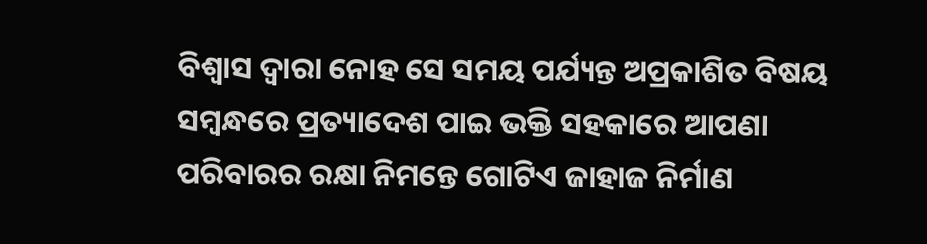ବିଶ୍ୱାସ ଦ୍ୱାରା ନୋହ ସେ ସମୟ ପର୍ଯ୍ୟନ୍ତ ଅପ୍ରକାଶିତ ବିଷୟ ସମ୍ବନ୍ଧରେ ପ୍ରତ୍ୟାଦେଶ ପାଇ ଭକ୍ତି ସହକାରେ ଆପଣା ପରିବାରର ରକ୍ଷା ନିମନ୍ତେ ଗୋଟିଏ ଜାହାଜ ନିର୍ମାଣ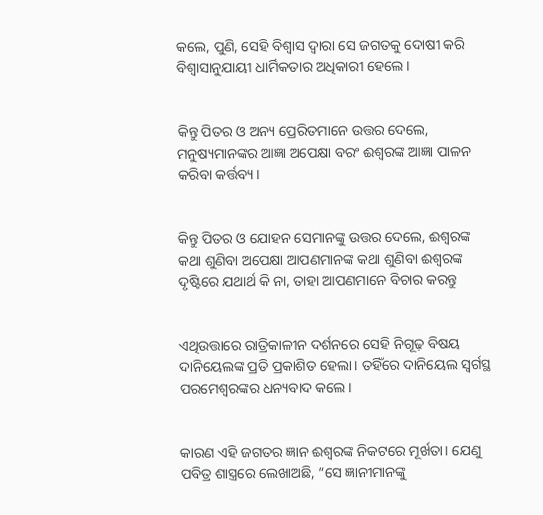କଲେ, ପୁଣି, ସେହି ବିଶ୍ୱାସ ଦ୍ୱାରା ସେ ଜଗତକୁ ଦୋଷୀ କରି ବିଶ୍ୱାସାନୁଯାୟୀ ଧାର୍ମିକତାର ଅଧିକାରୀ ହେଲେ।


କିନ୍ତୁ ପିତର ଓ ଅନ୍ୟ ପ୍ରେରିତମାନେ ଉତ୍ତର ଦେଲେ, ମନୁଷ୍ୟମାନଙ୍କର ଆଜ୍ଞା ଅପେକ୍ଷା ବରଂ ଈଶ୍ବରଙ୍କ ଆଜ୍ଞା ପାଳନ କରିବା କର୍ତ୍ତବ୍ୟ।


କିନ୍ତୁ ପିତର ଓ ଯୋହନ ସେମାନଙ୍କୁ ଉତ୍ତର ଦେଲେ, ଈଶ୍ବରଙ୍କ କଥା ଶୁଣିବା ଅପେକ୍ଷା ଆପଣମାନଙ୍କ କଥା ଶୁଣିବା ଈଶ୍ବରଙ୍କ ଦୃଷ୍ଟିରେ ଯଥାର୍ଥ କି ନା, ତାହା ଆପଣମାନେ ବିଚାର କରନ୍ତୁ


ଏଥିଉତ୍ତାରେ ରାତ୍ରିକାଳୀନ ଦର୍ଶନରେ ସେହି ନିଗୂଢ଼ ବିଷୟ ଦାନିୟେଲଙ୍କ ପ୍ରତି ପ୍ରକାଶିତ ହେଲା। ତହିଁରେ ଦାନିୟେଲ ସ୍ୱର୍ଗସ୍ଥ ପରମେଶ୍ୱରଙ୍କର ଧନ୍ୟବାଦ କଲେ।


କାରଣ ଏହି ଜଗତର ଜ୍ଞାନ ଈଶ୍ବରଙ୍କ ନିକଟରେ ମୂର୍ଖତା। ଯେଣୁ ପବିତ୍ର ଶାସ୍ତ୍ରରେ ଲେଖାଅଛି, “ସେ ଜ୍ଞାନୀମାନଙ୍କୁ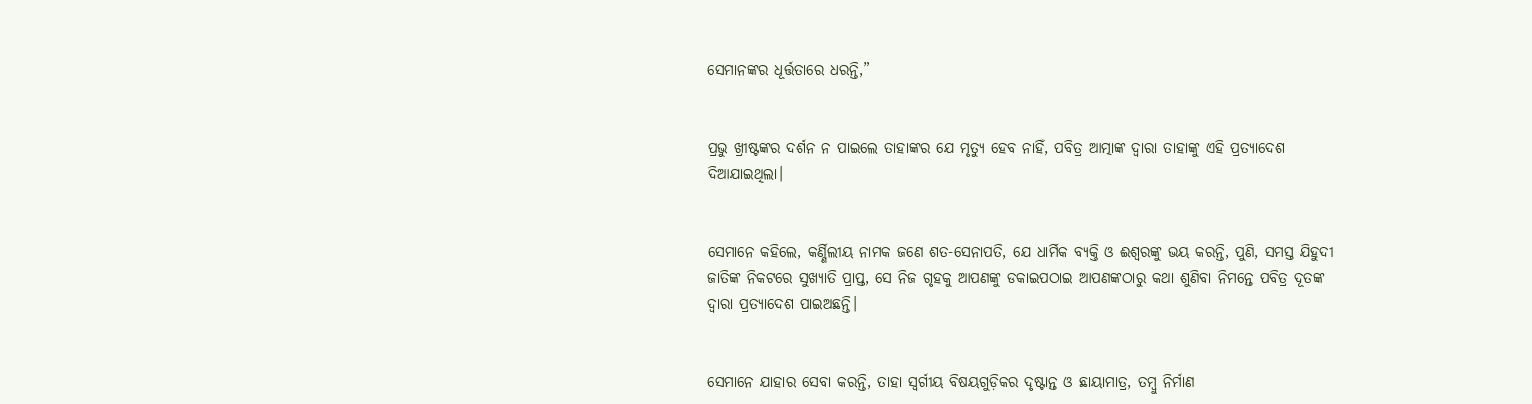ସେମାନଙ୍କର ଧୂର୍ତ୍ତତାରେ ଧରନ୍ତି,”


ପ୍ରଭୁ ଖ୍ରୀଷ୍ଟଙ୍କର ଦର୍ଶନ ନ ପାଇଲେ ତାହାଙ୍କର ଯେ ମୃତ୍ୟୁ ହେବ ନାହିଁ, ପବିତ୍ର ଆତ୍ମାଙ୍କ ଦ୍ୱାରା ତାହାଙ୍କୁ ଏହି ପ୍ରତ୍ୟାଦେଶ ଦିଆଯାଇଥିଲା।


ସେମାନେ କହିଲେ, କର୍ଣ୍ଣିଲୀୟ ନାମକ ଜଣେ ଶତ-ସେନାପତି, ଯେ ଧାର୍ମିକ ବ୍ୟକ୍ତି ଓ ଈଶ୍ବରଙ୍କୁ ଭୟ କରନ୍ତି, ପୁଣି, ସମସ୍ତ ଯିହୁଦୀ ଜାତିଙ୍କ ନିକଟରେ ସୁଖ୍ୟାତି ପ୍ରାପ୍ତ, ସେ ନିଜ ଗୃହକୁ ଆପଣଙ୍କୁ ଡକାଇପଠାଇ ଆପଣଙ୍କଠାରୁ କଥା ଶୁଣିବା ନିମନ୍ତେ ପବିତ୍ର ଦୂତଙ୍କ ଦ୍ୱାରା ପ୍ରତ୍ୟାଦେଶ ପାଇଅଛନ୍ତି।


ସେମାନେ ଯାହାର ସେବା କରନ୍ତି, ତାହା ସ୍ୱର୍ଗୀୟ ବିଷୟଗୁଡ଼ିକର ଦୃଷ୍ଟାନ୍ତ ଓ ଛାୟାମାତ୍ର, ତମ୍ବୁ ନିର୍ମାଣ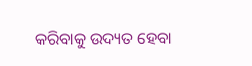କରିବାକୁ ଉଦ୍ୟତ ହେବା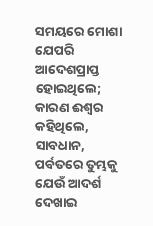ସମୟରେ ମୋଶା ଯେପରି ଆଦେଶପ୍ରାପ୍ତ ହୋଇଥିଲେ; କାରଣ ଈଶ୍ବର କହିଥିଲେ, ସାବଧାନ, ପର୍ବତରେ ତୁମ୍ଭକୁ ଯେଉଁ ଆଦର୍ଶ ଦେଖାଇ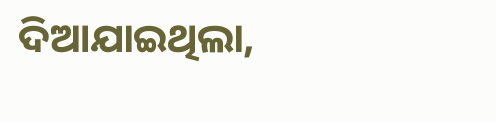ଦିଆଯାଇଥିଲା,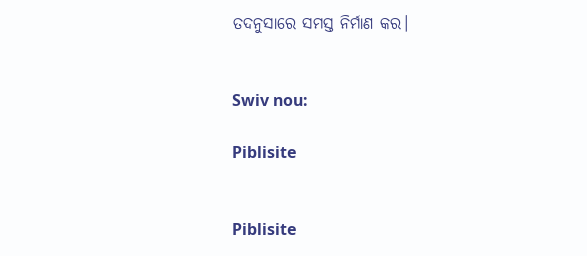ତଦନୁସାରେ ସମସ୍ତ ନିର୍ମାଣ କର।


Swiv nou:

Piblisite


Piblisite